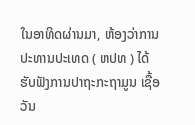ໃນອາທິດຜ່ານມາ, ຫ້ອງວ່າການປະທານປະເທດ ( ຫປທ ) ໄດ້ຮັບຟັງການປາຖະກະຖາມູນ ເຊື້ອວັນ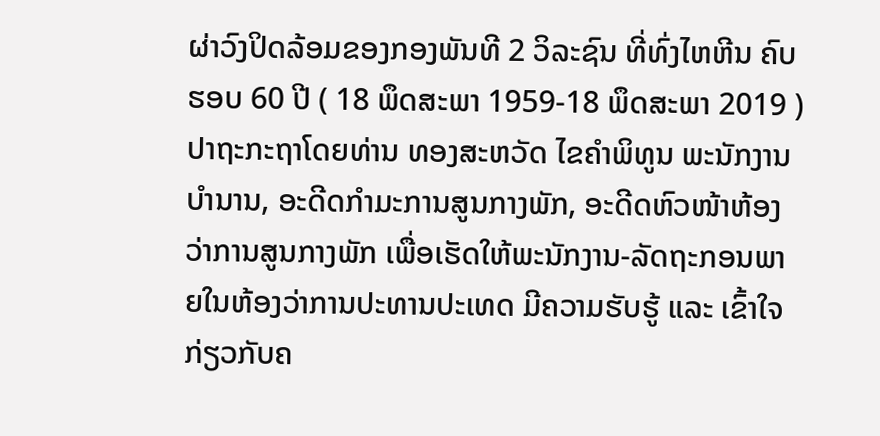ຜ່າວົງປິດລ້ອມຂອງກອງພັນທີ 2 ວິລະຊົນ ທີ່ທົ່ງໄຫຫີນ ຄົບຮອບ 60 ປີ ( 18 ພຶດສະພາ 1959-18 ພຶດສະພາ 2019 ) ປາຖະກະຖາໂດຍທ່ານ ທອງສະຫວັດ ໄຂຄໍາພິທູນ ພະນັກງານບໍານານ, ອະດີດກໍາມະການສູນກາງພັກ, ອະດີດຫົວໜ້າຫ້ອງວ່າການສູນກາງພັກ ເພື່ອເຮັດໃຫ້ພະນັກງານ-ລັດຖະກອນພາຍໃນຫ້ອງວ່າການປະທານປະເທດ ມີຄວາມຮັບຮູ້ ແລະ ເຂົ້າໃຈກ່ຽວກັບຄ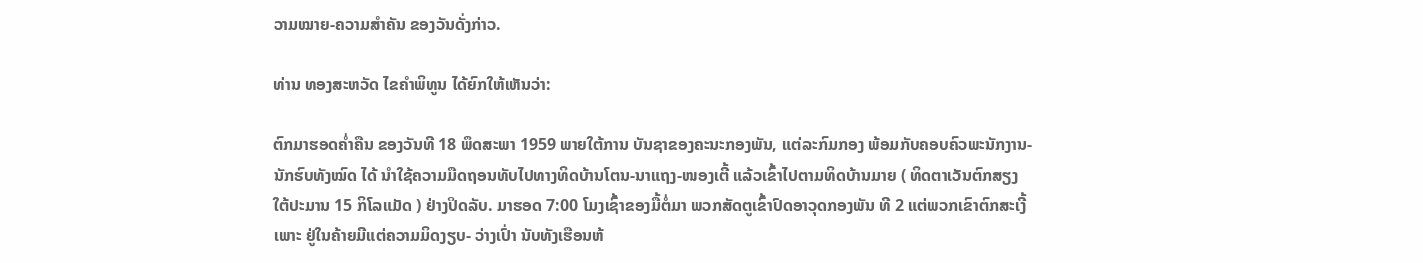ວາມໝາຍ-ຄວາມສໍາຄັນ ຂອງວັນດັ່ງກ່າວ.

ທ່ານ ທອງສະຫວັດ ໄຂຄໍາພິທູນ ໄດ້ຍົກໃຫ້ເຫັນວ່າ:

ຕົກມາຮອດຄໍ່າຄືນ ຂອງວັນທີ 18 ພຶດສະພາ 1959 ພາຍໃຕ້ການ ບັນຊາຂອງຄະນະກອງພັນ, ແຕ່ລະກົມກອງ ພ້ອມກັບຄອບຄົວພະນັກງານ-ນັກຮົບທັງໝົດ ໄດ້ ນຳໃຊ້ຄວາມມືດຖອນທັບໄປທາງທິດບ້ານໂຕນ-ນາແຖງ-ໜອງເຕີ້ ແລ້ວເຂົ້າໄປຕາມທິດບ້ານມາຍ ( ທິດຕາເວັນຕົກສຽງໃຕ້ປະມານ 15 ກິໂລແມັດ ) ຢ່າງປິດລັບ. ມາຮອດ 7:00 ໂມງເຊົ້າຂອງມື້ຕໍ່ມາ ພວກສັດຕູເຂົ້າປົດອາວຸດກອງພັນ ທີ 2 ແຕ່ພວກເຂົາຕົກສະເງີ້ ເພາະ ຢູ່ໃນຄ້າຍມີແຕ່ຄວາມມິດງຽບ- ວ່າງເປົ່າ ນັບທັງເຮືອນຫ້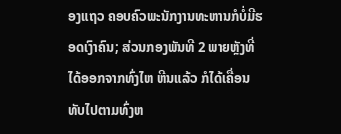ອງແຖວ ຄອບຄົວພະນັກງານທະຫານກໍບໍ່ມີຮອດເງົາຄົນ; ສ່ວນກອງພັນທີ 2 ພາຍຫຼັງທີ່ໄດ້ອອກຈາກທົ່ງໄຫ ຫີນແລ້ວ ກໍໄດ້ເຄື່ອນທັບໄປຕາມທົ່ງຫ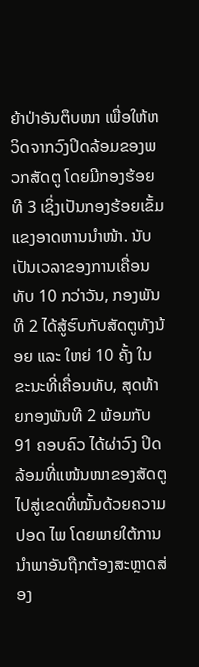ຍ້າປ່າອັນຕຶບໜາ ເພື່ອໃຫ້ຫວິດຈາກວົງປິດລ້ອມຂອງພວກສັດຕູ ໂດຍມີກອງຮ້ອຍທີ 3 ເຊິ່ງເປັນກອງຮ້ອຍເຂັ້ມແຂງອາດຫານນຳໜ້າ. ນັບເປັນເວລາຂອງການເຄື່ອນທັບ 10 ກວ່າວັນ, ກອງພັນ ທີ 2 ໄດ້ສູ້ຮົບກັບສັດຕູທັງນ້ອຍ ແລະ ໃຫຍ່ 10 ຄັ້ງ ໃນຂະນະທີ່ເຄື່ອນທັບ, ສຸດທ້າຍກອງພັນທີ 2 ພ້ອມກັບ 91 ຄອບຄົວ ໄດ້ຜ່າວົງ ປິດລ້ອມທີ່ແໜ້ນໜາຂອງສັດຕູ ໄປສູ່ເຂດທີ່ໝັ້ນດ້ວຍຄວາມປອດ ໄພ ໂດຍພາຍໃຕ້ການນຳພາອັນຖືກຕ້ອງສະຫຼາດສ່ອງ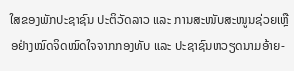ໃສຂອງພັກປະຊາຊົນ ປະຕິວັດລາວ ແລະ ການສະໜັບສະໜູນຊ່ວຍເຫຼືອຢ່າງໝົດຈິດໝົດໃຈຈາກກອງທັບ ແລະ ປະຊາຊົນຫວຽດນາມອ້າຍ-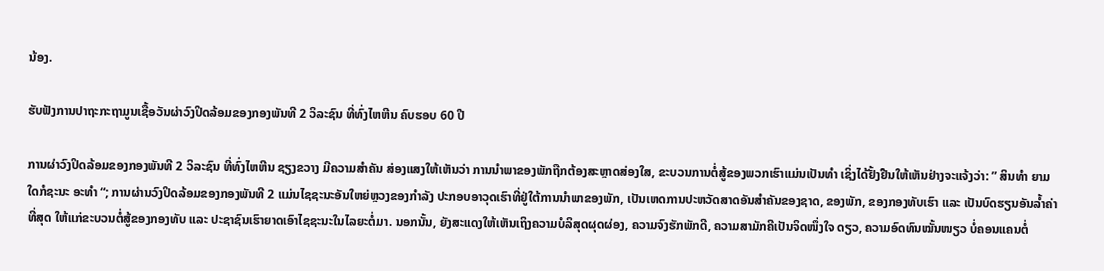ນ້ອງ.

ຮັບຟັງການປາຖະກະຖາມູນເຊື້ອວັນຜ່າວົງປິດລ້ອມຂອງກອງພັນທີ 2 ວິລະຊົນ ທີ່ທົ່ງໄຫຫີນ ຄົບຮອບ 60 ປີ

ການຜ່າວົງປິດລ້ອມຂອງກອງພັນທີ 2 ວິລະຊົນ ທີ່ທົ່ງໄຫຫີນ ຊຽງຂວາງ ມີຄວາມສຳຄັນ ສ່ອງແສງໃຫ້ເຫັນວ່າ ການນຳພາຂອງພັກຖືກຕ້ອງສະຫຼາດສ່ອງໃສ, ຂະບວນການຕໍ່ສູ້ຂອງພວກເຮົາແມ່ນເປັນທຳ ເຊິ່ງໄດ້ຢັ້ງຢືນໃຫ້ເຫັນຢ່າງຈະແຈ້ງວ່າ: ” ສິນທໍາ ຍາມໃດກໍຊະນະ ອະທຳ “; ການຜ່ານວົງປິດລ້ອມຂອງກອງພັນທີ 2 ແມ່ນໄຊຊະນະອັນໃຫຍ່ຫຼວງຂອງກຳລັງ ປະກອບອາວຸດເຮົາທີ່ຢູ່ໃຕ້ການນຳພາຂອງພັກ, ເປັນເຫດການປະຫວັດສາດອັນສຳຄັນຂອງຊາດ, ຂອງພັກ, ຂອງກອງທັບເຮົາ ແລະ ເປັນບົດຮຽນອັນລ້ຳຄ່າທີ່ສຸດ ໃຫ້ແກ່ຂະບວນຕໍ່ສູ້ຂອງກອງທັບ ແລະ ປະຊາຊົນເຮົາຍາດເອົາໄຊຊະນະໃນໄລຍະຕໍ່ມາ. ນອກນັ້ນ, ຍັງສະແດງໃຫ້ເຫັນເຖິງຄວາມບໍລິສຸດຜຸດຜ່ອງ, ຄວາມຈົງຮັກພັກດີ, ຄວາມສາມັກຄີເປັນຈິດໜຶ່ງໃຈ ດຽວ, ຄວາມອົດທົນໝັ້ນໜຽວ ບໍ່ຄອນແຄນຕໍ່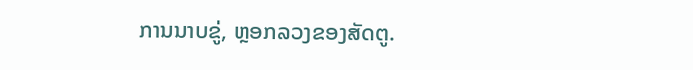ການນາບຂູ່, ຫຼອກລວງຂອງສັດຕູ.